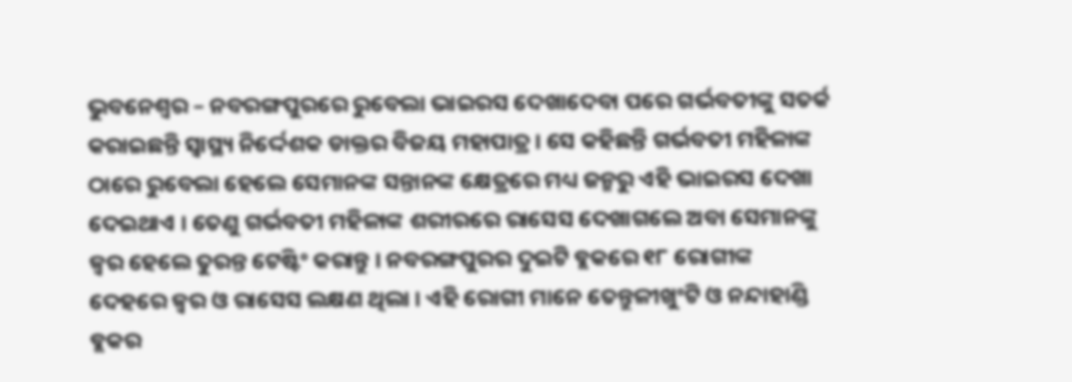ଭୁବନେଶ୍ୱର – ନବରଙ୍ଗପୁରରେ ରୁବେଲା ଭାଇରସ ଦେଖାଦେବା ପରେ ଗର୍ଭବତୀଙ୍କୁ ସତର୍କ କରାଇଛନ୍ତି ସ୍ୱାସ୍ଥ୍ୟ ନିର୍ଦ୍ଦେଶକ ଡାକ୍ତର ବିଜୟ ମହାପାତ୍ର । ସେ କହିଛନ୍ତି ଗର୍ଭବତୀ ମହିଳାଙ୍କ ଠାରେ ରୁବେଲା ହେଲେ ସେମାନଙ୍କ ସନ୍ତାନଙ୍କ କ୍ଷେତ୍ରରେ ମଧ୍ୟ ଜନ୍ମରୁ ଏହି ଭାଇରସ ଦେଖା ଦେଇଥାଏ । ତେଣୁ ଗର୍ଭବତୀ ମହିଳାଙ୍କ ଶରୀରରେ ରାସେସ ଦେଖାଗଲେ ଅବା ସେମାନଙ୍କୁ ଜ୍ୱର ହେଲେ ତୁରନ୍ତ ଟେଷ୍ଟିଂ କରାନ୍ତୁ । ନବରଙ୍ଗପୁରର ଦୁଇଟି ବ୍ଲକରେ ୧୮ ରୋଗୀଙ୍କ ଦେହରେ ଜ୍ୱର ଓ ରାସେସ ଲକ୍ଷଣ ଥିଲା । ଏହି ରୋଗୀ ମାନେ ତେନ୍ତୁଳୀଖୁଂଟି ଓ ନନ୍ଦାହାଣ୍ଡି ବ୍ଲକର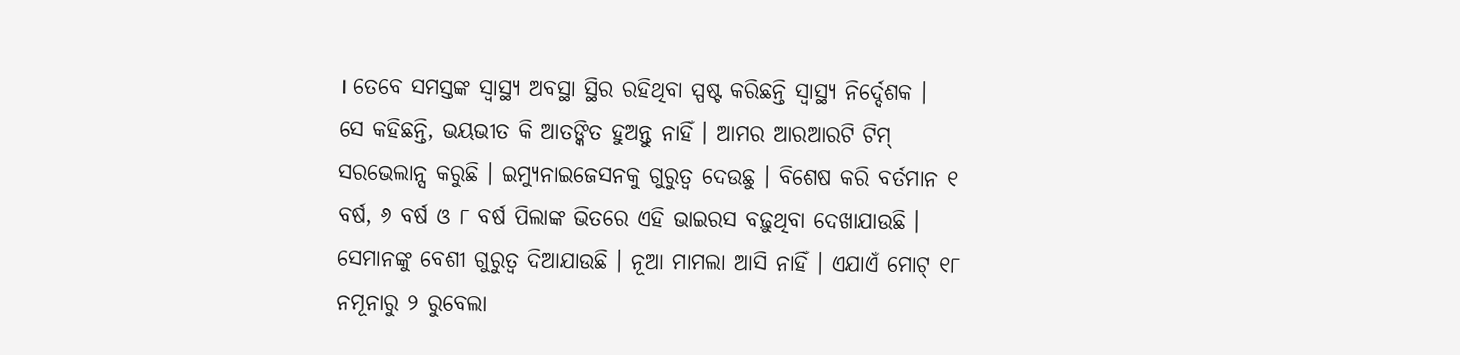। ତେବେ ସମସ୍ତଙ୍କ ସ୍ୱାସ୍ଥ୍ୟ ଅବସ୍ଥା ସ୍ଥିର ରହିଥିବା ସ୍ପଷ୍ଟ କରିଛନ୍ତି ସ୍ୱାସ୍ଥ୍ୟ ନିର୍ଦ୍ଦେଶକ ।
ସେ କହିଛନ୍ତି, ଭୟଭୀତ କି ଆତଙ୍କିତ ହୁଅନ୍ତୁ ନାହିଁ । ଆମର ଆରଆରଟି ଟିମ୍ ସରଭେଲାନ୍ସ କରୁଛି । ଇମ୍ୟୁନାଇଜେସନକୁ ଗୁରୁତ୍ୱ ଦେଉଛୁ । ବିଶେଷ କରି ବର୍ତମାନ ୧ ବର୍ଷ, ୬ ବର୍ଷ ଓ ୮ ବର୍ଷ ପିଲାଙ୍କ ଭିତରେ ଏହି ଭାଇରସ ବଢ଼ୁଥିବା ଦେଖାଯାଉଛି । ସେମାନଙ୍କୁ ବେଶୀ ଗୁରୁତ୍ୱ ଦିଆଯାଉଛି । ନୂଆ ମାମଲା ଆସି ନାହିଁ । ଏଯାଏଁ ମୋଟ୍ ୧୮ ନମୂନାରୁ ୨ ରୁବେଲା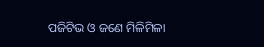ପଜିଟିଭ ଓ ଜଣେ ମିଳିମିଳା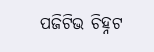ପଜିଟିଭ ଚିହ୍ନଟ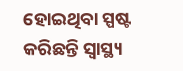ହୋଇଥିବା ସ୍ପଷ୍ଟ କରିଛନ୍ତି ସ୍ୱାସ୍ଥ୍ୟ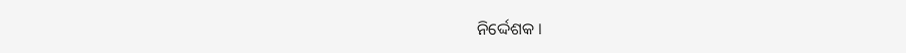ନିର୍ଦ୍ଦେଶକ ।